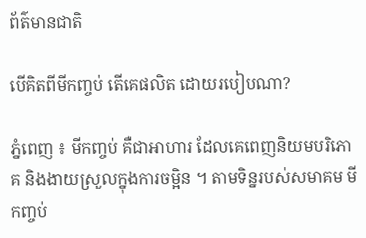ព័ត៌មានជាតិ

បើគិតពីមីកញ្ចប់ តើគេផលិត ដោយរបៀបណា?

ភ្នំពេញ ៖ មីកញ្ចប់ គឺជាអាហារ ដែលគេពេញនិយមបរិភោគ និងងាយស្រួលក្នុងការចម្អិន ។ តាមទិន្នរបស់សមាគម មីកញ្ចប់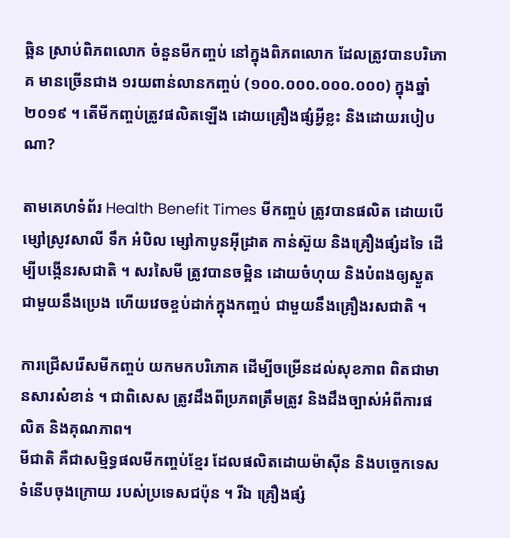ឆ្អិន ស្រាប់ពិភពលោក ចំនួនមីកញ្ចប់ នៅក្នុងពិភពលោក ដែលត្រូវបានបរិភោគ មានច្រើនជាង ១រយពាន់លានកញ្ចប់ (១០០.០០០.០០០.០០០) ក្នុងឆ្នាំ២០១៩ ។ តើមីកញ្ចប់ត្រូវផលិតឡើង ដោយគ្រឿងផ្សំអ្វីខ្លះ និងដោយរបៀបណា?

តាមគេហទំព័រ Health Benefit Times មីកញ្ចប់ ត្រូវបានផលិត ដោយបើម្សៅស្រូវសាលី ទឹក អំបិល ម្សៅកាបូនអ៊ីដ្រាត កាន់ស៊ួយ និងគ្រឿងផ្សំដទៃ ដើម្បីបង្កើនរសជាតិ ។ សរសៃមី ត្រូវបានចម្អិន ដោយចំហុយ និងបំពងឲ្យស្ងួត ជាមួយនឹងប្រេង ហើយវេចខ្ចប់ដាក់ក្នុងកញ្ចប់ ជាមួយនឹងគ្រឿងរសជាតិ ។

ការជ្រើសរើសមីកញ្ចប់ យកមកបរិភោគ ដើម្បីចម្រើនដល់សុខភាព ពិតជាមានសារសំខាន់ ។ ជាពិសេស ត្រូវដឹងពីប្រភពត្រឹមត្រូវ និងដឹងច្បាស់អំពីការផលិត និងគុណភាព។
មីជាតិ គឺជាសម្មិទ្ធផលមីកញ្ចប់ខ្មែរ ដែលផលិតដោយម៉ាស៊ីន និងបច្ចេកទេសទំនើបចុងក្រោយ របស់ប្រទេសជប៉ុន ។ រីឯ គ្រឿងផ្សំ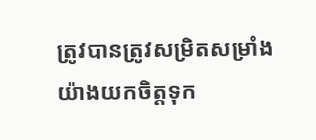ត្រូវបានត្រូវសម្រិតសម្រាំង យ៉ាងយកចិត្តទុក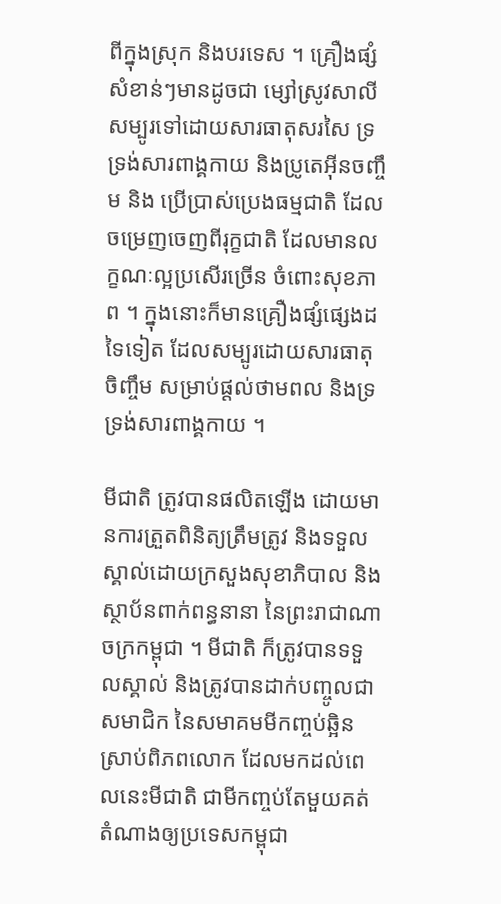ពីក្នុងស្រុក និងបរទេស ។ គ្រឿងផ្សំសំខាន់ៗមានដូចជា ម្សៅស្រូវសាលី សម្បូរទៅដោយសារធាតុសរសៃ ទ្រទ្រង់សារពាង្គកាយ និងប្រូតេអ៊ីនចញ្ចឹម និង ប្រើប្រាស់ប្រេងធម្មជាតិ ដែលចម្រេញចេញពីរុក្ខជាតិ ដែលមានលក្ខណៈល្អប្រសើរច្រើន ចំពោះសុខភាព ។ ក្នុងនោះក៏មានគ្រឿងផ្សំផ្សេងដទៃទៀត ដែលសម្បូរដោយសារធាតុចិញ្ចឹម សម្រាប់ផ្តល់ថាមពល និងទ្រទ្រង់សារពាង្គកាយ ។

មីជាតិ ត្រូវបានផលិតឡើង ដោយមានការត្រួតពិនិត្យត្រឹមត្រូវ និងទទួលស្គាល់ដោយក្រសួងសុខាភិបាល និងស្ថាប័នពាក់ពន្ធនានា នៃព្រះរាជាណាចក្រកម្ពុជា ។ មីជាតិ ក៏ត្រូវបានទទួលស្គាល់ និងត្រូវបានដាក់បញ្ចូលជាសមាជិក នៃសមាគមមីកញ្ចប់ឆ្អិនស្រាប់ពិភពលោក ដែលមកដល់ពេលនេះមីជាតិ ជាមីកញ្ចប់តែមួយគត់ តំណាងឲ្យប្រទេសកម្ពុជា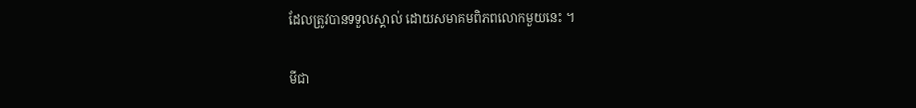ដែលត្រូវបានទទួលស្គាល់ ដោយសមាគមពិភពលោកមួយនេះ ។

មីជា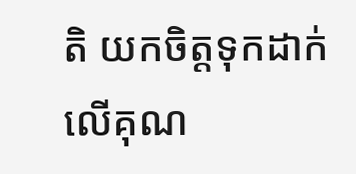តិ យកចិត្តទុកដាក់លើគុណ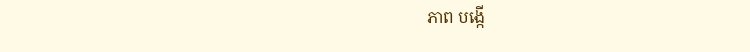ភាព បង្កើ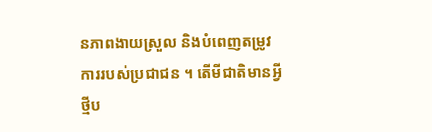នភាពងាយស្រួល និងបំពេញតម្រូវការរបស់ប្រជាជន ។ តើមីជាតិមានអ្វីថ្មីប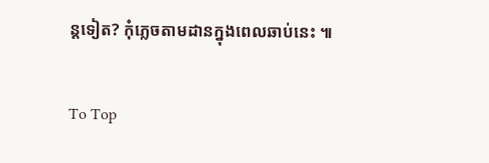ន្តទៀត? កុំភ្លេចតាមដានក្នុងពេលឆាប់នេះ ៕

To Top